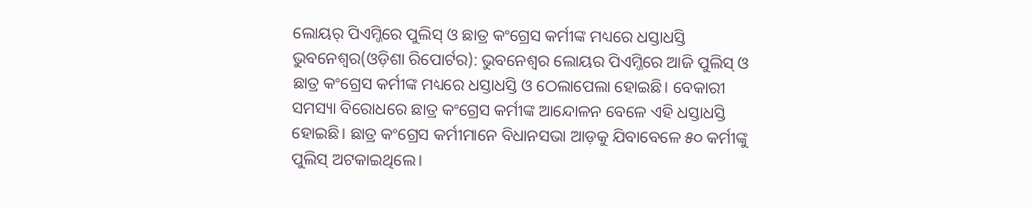ଲୋୟର୍ ପିଏମ୍ଜିରେ ପୁଲିସ୍ ଓ ଛାତ୍ର କଂଗ୍ରେସ କର୍ମୀଙ୍କ ମଧ୍ୟରେ ଧସ୍ତାଧସ୍ତି
ଭୁବନେଶ୍ୱର(ଓଡ଼ିଶା ରିପୋର୍ଟର): ଭୁବନେଶ୍ୱର ଲୋୟର ପିଏମ୍ଜିରେ ଆଜି ପୁଲିସ୍ ଓ ଛାତ୍ର କଂଗ୍ରେସ କର୍ମୀଙ୍କ ମଧ୍ୟରେ ଧସ୍ତାଧସ୍ତି ଓ ଠେଲାପେଲା ହୋଇଛି। ବେକାରୀ ସମସ୍ୟା ବିରୋଧରେ ଛାତ୍ର କଂଗ୍ରେସ କର୍ମୀଙ୍କ ଆନ୍ଦୋଳନ ବେଳେ ଏହି ଧସ୍ତାଧସ୍ତି ହୋଇଛି। ଛାତ୍ର କଂଗ୍ରେସ କର୍ମୀମାନେ ବିଧାନସଭା ଆଡ଼କୁ ଯିବାବେଳେ ୫୦ କର୍ମୀଙ୍କୁ ପୁଲିସ୍ ଅଟକାଇଥିଲେ।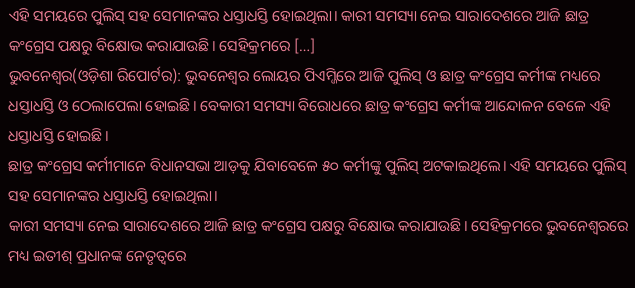ଏହି ସମୟରେ ପୁଲିସ୍ ସହ ସେମାନଙ୍କର ଧସ୍ତାଧସ୍ତି ହୋଇଥିଲା। କାରୀ ସମସ୍ୟା ନେଇ ସାରାଦେଶରେ ଆଜି ଛାତ୍ର କଂଗ୍ରେସ ପକ୍ଷରୁ ବିକ୍ଷୋଭ କରାଯାଉଛି। ସେହିକ୍ରମରେ […]
ଭୁବନେଶ୍ୱର(ଓଡ଼ିଶା ରିପୋର୍ଟର): ଭୁବନେଶ୍ୱର ଲୋୟର ପିଏମ୍ଜିରେ ଆଜି ପୁଲିସ୍ ଓ ଛାତ୍ର କଂଗ୍ରେସ କର୍ମୀଙ୍କ ମଧ୍ୟରେ ଧସ୍ତାଧସ୍ତି ଓ ଠେଲାପେଲା ହୋଇଛି। ବେକାରୀ ସମସ୍ୟା ବିରୋଧରେ ଛାତ୍ର କଂଗ୍ରେସ କର୍ମୀଙ୍କ ଆନ୍ଦୋଳନ ବେଳେ ଏହି ଧସ୍ତାଧସ୍ତି ହୋଇଛି।
ଛାତ୍ର କଂଗ୍ରେସ କର୍ମୀମାନେ ବିଧାନସଭା ଆଡ଼କୁ ଯିବାବେଳେ ୫୦ କର୍ମୀଙ୍କୁ ପୁଲିସ୍ ଅଟକାଇଥିଲେ। ଏହି ସମୟରେ ପୁଲିସ୍ ସହ ସେମାନଙ୍କର ଧସ୍ତାଧସ୍ତି ହୋଇଥିଲା।
କାରୀ ସମସ୍ୟା ନେଇ ସାରାଦେଶରେ ଆଜି ଛାତ୍ର କଂଗ୍ରେସ ପକ୍ଷରୁ ବିକ୍ଷୋଭ କରାଯାଉଛି। ସେହିକ୍ରମରେ ଭୁବନେଶ୍ୱରରେ ମଧ୍ୟ ଇତୀଶ୍ ପ୍ରଧାନଙ୍କ ନେତୃତ୍ୱରେ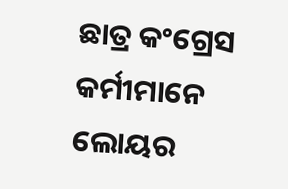ଛାତ୍ର କଂଗ୍ରେସ କର୍ମୀମାନେ ଲୋୟର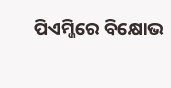ପିଏମ୍ଜିରେ ବିକ୍ଷୋଭ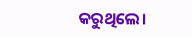କରୁଥିଲେ।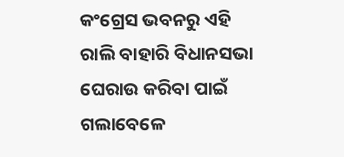କଂଗ୍ରେସ ଭବନରୁ ଏହି ରାଲି ବାହାରି ବିଧାନସଭା ଘେରାଉ କରିବା ପାଇଁ ଗଲାବେଳେ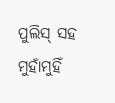ପୁଲିସ୍ ସହ ମୁହାଁମୁହିଁ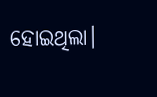ହୋଇଥିଲା।